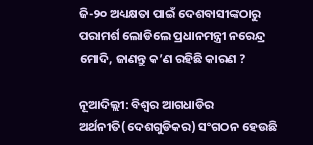ଜି-୨୦ ଅଧ୍ୟକ୍ଷତା ପାଇଁ ଦେଶବାସୀଙ୍କଠାରୁ ପରାମର୍ଶ ଲୋଡିଲେ ପ୍ରଧାନମନ୍ତ୍ରୀ ନରେନ୍ଦ୍ର ମୋଦି, ଜାଣନ୍ତୁ କ’ଣ ରହିଛି କାରଣ ?

ନୂଆଦିଲ୍ଲୀ: ବିଶ୍ୱର ଆଗଧାଡିର ଅର୍ଥନୀତି(ଦେଶଗୁଡିକର) ସଂଗଠନ ହେଉଛି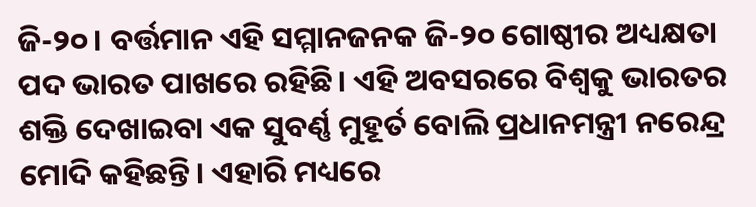ଜି-୨୦। ବର୍ତ୍ତମାନ ଏହି ସମ୍ମାନଜନକ ଜି-୨୦ ଗୋଷ୍ଠୀର ଅଧ୍ୟକ୍ଷତା ପଦ ଭାରତ ପାଖରେ ରହିଛି। ଏହି ଅବସରରେ ବିଶ୍ୱକୁ ଭାରତର ଶକ୍ତି ଦେଖାଇବା ଏକ ସୁବର୍ଣ୍ଣ ମୁହୂର୍ତ ବୋଲି ପ୍ରଧାନମନ୍ତ୍ରୀ ନରେନ୍ଦ୍ର ମୋଦି କହିଛନ୍ତି। ଏହାରି ମଧ୍ୟରେ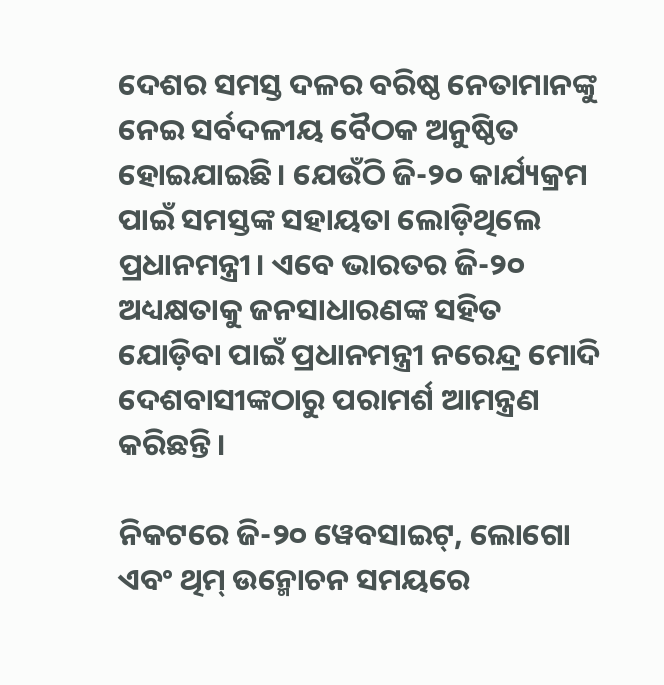ଦେଶର ସମସ୍ତ ଦଳର ବରିଷ୍ଠ ନେତାମାନଙ୍କୁ ନେଇ ସର୍ବଦଳୀୟ ବୈଠକ ଅନୁଷ୍ଠିତ ହୋଇଯାଇଛି। ଯେଉଁଠି ଜି-୨୦ କାର୍ଯ୍ୟକ୍ରମ ପାଇଁ ସମସ୍ତଙ୍କ ସହାୟତା ଲୋଡ଼ିଥିଲେ ପ୍ରଧାନମନ୍ତ୍ରୀ। ଏବେ ଭାରତର ଜି-୨୦ ଅଧ୍ୟକ୍ଷତାକୁ ଜନସାଧାରଣଙ୍କ ସହିତ ଯୋଡ଼ିବା ପାଇଁ ପ୍ରଧାନମନ୍ତ୍ରୀ ନରେନ୍ଦ୍ର ମୋଦି ଦେଶବାସୀଙ୍କଠାରୁ ପରାମର୍ଶ ଆମନ୍ତ୍ରଣ କରିଛନ୍ତି।

ନିକଟରେ ଜି-୨୦ ୱେବସାଇଟ୍, ଲୋଗୋ ଏବଂ ଥିମ୍ ଉନ୍ମୋଚନ ସମୟରେ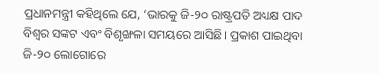ପ୍ରଧାନମନ୍ତ୍ରୀ କହିଥିଲେ ଯେ, ‘ଭାରକୁ ଜି-୨୦ ରାଷ୍ଟ୍ରପତି ଅଧ୍ୟକ୍ଷ ପାଦ ବିଶ୍ୱର ସଙ୍କଟ ଏବଂ ବିଶୃଙ୍ଖଳା ସମୟରେ ଆସିଛି। ପ୍ରକାଶ ପାଇଥିବା ଜି-୨୦ ଲୋଗୋରେ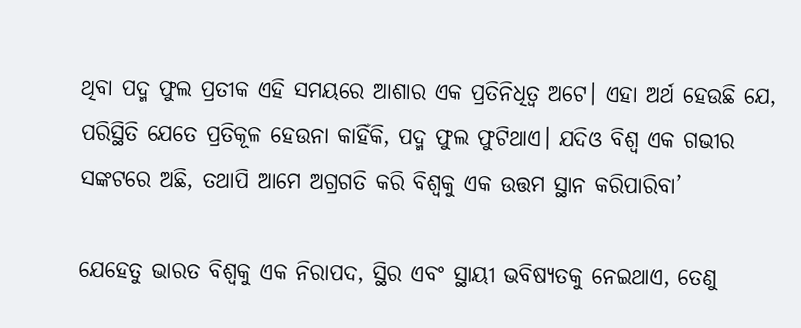ଥିବା ପଦ୍ମ ଫୁଲ ପ୍ରତୀକ ଏହି ସମୟରେ ଆଶାର ଏକ ପ୍ରତିନିଧିତ୍ୱ ଅଟେ। ଏହା ଅର୍ଥ ହେଉଛି ଯେ, ପରିସ୍ଥିତି ଯେତେ ପ୍ରତିକୂଳ ହେଉନା କାହିଁକି, ପଦ୍ମ ଫୁଲ ଫୁଟିଥାଏ। ଯଦିଓ ବିଶ୍ୱ ଏକ ଗଭୀର ସଙ୍କଟରେ ଅଛି, ତଥାପି ଆମେ ଅଗ୍ରଗତି କରି ବିଶ୍ୱକୁ ଏକ ଉତ୍ତମ ସ୍ଥାନ କରିପାରିବା’

ଯେହେତୁ ଭାରତ ବିଶ୍ୱକୁ ଏକ ନିରାପଦ, ସ୍ଥିର ଏବଂ ସ୍ଥାୟୀ ଭବିଷ୍ୟତକୁ ନେଇଥାଏ, ତେଣୁ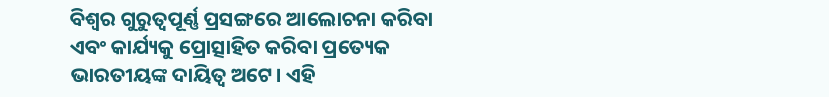ବିଶ୍ୱର ଗୁରୁତ୍ୱପୂର୍ଣ୍ଣ ପ୍ରସଙ୍ଗରେ ଆଲୋଚନା କରିବା ଏବଂ କାର୍ଯ୍ୟକୁ ପ୍ରୋତ୍ସାହିତ କରିବା ପ୍ରତ୍ୟେକ ଭାରତୀୟଙ୍କ ଦାୟିତ୍ୱ ଅଟେ। ଏହି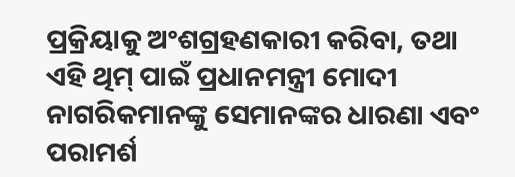ପ୍ରକ୍ରିୟାକୁ ଅଂଶଗ୍ରହଣକାରୀ କରିବା, ତଥା ଏହି ଥିମ୍ ପାଇଁ ପ୍ରଧାନମନ୍ତ୍ରୀ ମୋଦୀ ନାଗରିକମାନଙ୍କୁ ସେମାନଙ୍କର ଧାରଣା ଏବଂ ପରାମର୍ଶ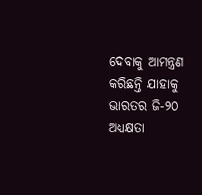ଦେବାକୁ ଆମନ୍ତ୍ରଣ କରିଛନ୍ତି ଯାହାକୁ ଭାରତର ଜି-୨୦ ଅଧ୍ୟକ୍ଷତା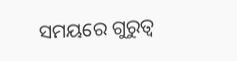ସମୟରେ ଗୁରୁତ୍ୱ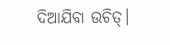ଦିଆଯିବା ଉଚିତ୍।